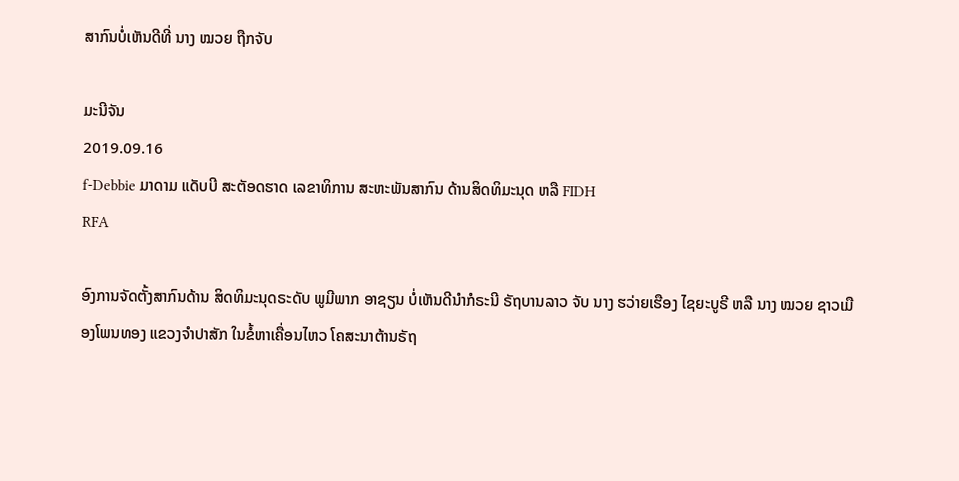ສາກົນບໍ່ເຫັນດີທີ່ ນາງ ໝວຍ ຖືກຈັບ

ມະນີຈັນ
2019.09.16
f-Debbie ມາດາມ ແດັບບີ ສະຕັອດຮາດ ເລຂາທິການ ສະຫະພັນສາກົນ ດ້ານສິດທິມະນຸດ ຫລື FIDH
RFA

ອົງການຈັດຕັ້ງສາກົນດ້ານ ສິດທິມະນຸດຣະດັບ ພູມີພາກ ອາຊຽນ ບໍ່ເຫັນດີນໍາກໍຣະນີ ຣັຖບານລາວ ຈັບ ນາງ ຮວ່າຍເຮືອງ ໄຊຍະບູຣີ ຫລື ນາງ ໝວຍ ຊາວເມືອງໂພນທອງ ແຂວງຈຳປາສັກ ໃນຂໍ້ຫາເຄື່ອນໄຫວ ໂຄສະນາຕ້ານຣັຖ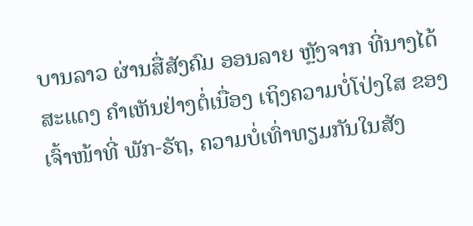ບານລາວ ຜ່ານສື່ສັງຄົມ ອອນລາຍ ຫຼັງຈາກ ທີ່ນາງໄດ້ສະແດງ ຄໍາເຫັນຢ່າງຕໍ່ເນື່ອງ ເຖິງຄວາມບໍ່ໂປ່ງໃສ ຂອງເຈົ້າໜ້າທີ່ ພັກ-ຣັຖ, ຄວາມບໍ່ເທົ່າທຽມກັນໃນສັງ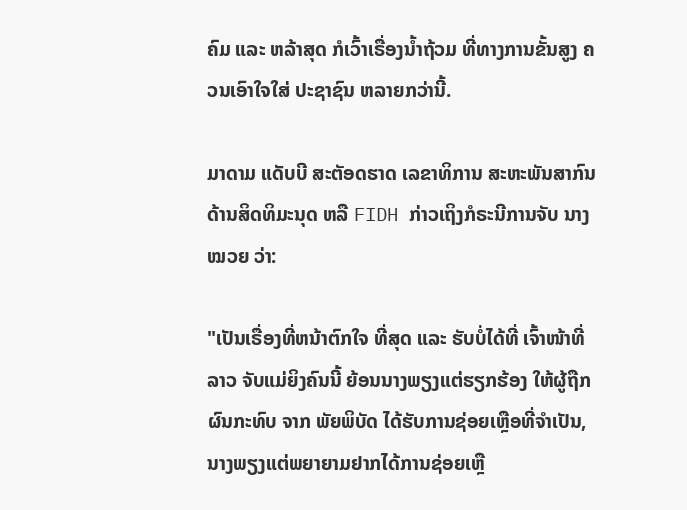ຄົມ ແລະ ຫລ້າສຸດ ກໍເວົ້າເຣື່ອງນ້ຳຖ້ວມ ທີ່ທາງການຂັ້ນສູງ ຄວນເອົາໃຈໃສ່ ປະຊາຊົນ ຫລາຍກວ່ານີ້.

ມາດາມ ແດັບບີ ສະຕັອດຮາດ ເລຂາທິການ ສະຫະພັນສາກົນ ດ້ານສິດທິມະນຸດ ຫລື FIDH ກ່າວເຖິງກໍຣະນີການຈັບ ນາງ ໝວຍ ວ່າ:

"ເປັນເຣື່ອງທີ່ຫນ້າຕົກໃຈ ທີ່ສຸດ ແລະ ຮັບບໍ່ໄດ້ທີ່ ເຈົ້າໜ້າທີ່ລາວ ຈັບແມ່ຍິງຄົນນີ້ ຍ້ອນນາງພຽງແຕ່ຮຽກຮ້ອງ ໃຫ້ຜູ້ຖືກຜົນກະທົບ ຈາກ ພັຍພິບັດ ໄດ້ຮັບການຊ່ອຍເຫຼືອທີ່ຈຳເປັນ, ນາງພຽງແຕ່ພຍາຍາມຢາກໄດ້ການຊ່ອຍເຫຼື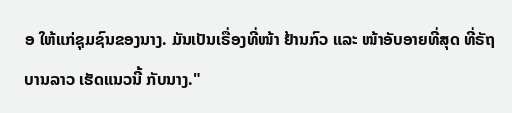ອ ໃຫ້ແກ່ຊຸມຊົນຂອງນາງ. ມັນເປັນເຣື່ອງທີ່ໜ້າ ຢ້ານກົວ ແລະ ໜ້າອັບອາຍທີ່ສຸດ ທີ່ຣັຖບານລາວ ເຮັດແນວນີ້ ກັບນາງ."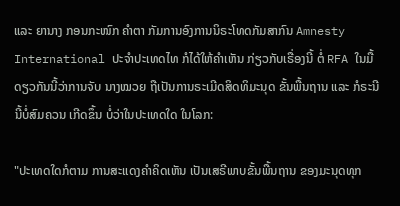ແລະ ຍານາງ ກອນກະໜົກ ຄຳຕາ ກັມການອົງການນິຣະໂທດກັມສາກົນ Amnesty International ປະຈໍາປະເທດໄທ ກໍໄດ້ໃຫ້ຄໍາເຫັນ ກ່ຽວກັບເຣື່ອງນີ້ ຕໍ່ RFA ໃນມື້ດຽວກັນນີ້ວ່າການຈັບ ນາງໝວຍ ຖືເປັນການຣະເມີດສິດທິມະນຸດ ຂັ້ນພື້ນຖານ ແລະ ກໍຣະນີນີ້ບໍ່ສົມຄວນ ເກີດຂຶ້ນ ບໍ່ວ່າໃນປະເທດໃດ ໃນໂລກ:

"ປະເທດໃດກໍຕາມ ການສະແດງຄໍາຄິດເຫັນ ເປັນເສຣີພາບຂັ້ນພື້ນຖານ ຂອງມະນຸດທຸກ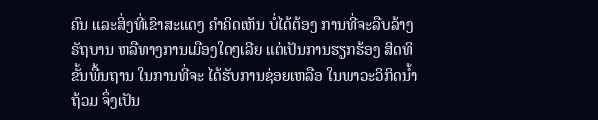ຄົນ ແລະສິ່ງທີ່ເຂົາສະແດງ ຄໍາຄິດເຫັນ ບໍ່ໄດ້ຕ້ອງ ການທີ່ຈະລືບລ້າງຣັຖບານ ຫລືທາງການເມືອງໃດໆເລີຍ ແຕ່ເປັນການຮຽກຮ້ອງ ສິດທິຂັ້ນພື້ນຖານ ໃນການທີ່ຈະ ໄດ້ຮັບການຊ່ອຍເຫລືອ ໃນພາວະວິກິດນໍ້າຖ້ວມ ຈຶ່ງເປັນ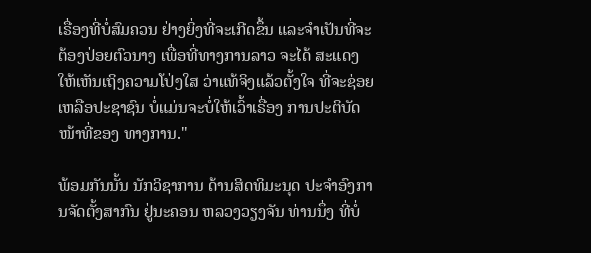ເຣື່ອງທີ່ບໍ່ສົມຄວນ ຢ່າງຍິ່ງທີ່ຈະເກີດຂຶ້ນ ແລະຈໍາເປັນທີ່ຈະຕ້ອງປ່ອຍຕົວນາງ ເພື່ອທີ່ທາງການລາວ ຈະໄດ້ ສະແດງ ໃຫ້ເຫັນເຖິງຄວາມໂປ່ງໃສ ວ່າແທ້ຈິງແລ້ວຕັ້ງໃຈ ທີ່ຈະຊ່ອຍເຫລືອປະຊາຊົນ ບໍ່ແມ່ນຈະບໍ່ໃຫ້ເວົ້າເຣື່ອງ ການປະຕິບັດໜ້າທີ່ຂອງ ທາງການ."

ພ້ອມກັນນັ້ນ ນັກວິຊາການ ດ້ານສິດທິມະນຸດ ປະຈໍາອົງການຈັດຕັ້ງສາກົນ ຢູ່ນະຄອນ ຫລວງວຽງຈັນ ທ່ານນຶ່ງ ທີ່ບໍ່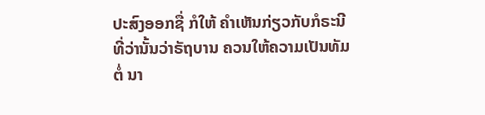ປະສົງອອກຊື່ ກໍໃຫ້ ຄໍາເຫັນກ່ຽວກັບກໍຣະນີ ທີ່ວ່ານັ້ນວ່າຣັຖບານ ຄວນໃຫ້ຄວາມເປັນທັມຕໍ່ ນາ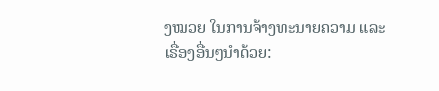ງໝວຍ ໃນການຈ້າງທະນາຍຄວາມ ແລະ ເຣື່ອງອື່ນໆນໍາດ້ວຍ: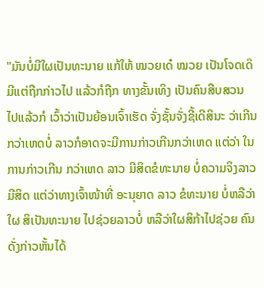"ມັນບໍ່ມີໃຜເປັນທະນາຍ ແກ້ໃຫ້ ໝວຍເດ໋ ໝວຍ ເປັນໂຈດເດ໊ ມີແຕ່ຖືກກ່າວໄປ ແລ້ວກໍຖືກ ທາງຂັ້ນເທິງ ເປັນຄົນສືບສວນ ໄປແລ້ວກໍ ເວົ້າວ່າເປັນຍ້ອນເຈົ້າເຮັດ ຈັ່ງຊັ້ນຈັ່ງຊີ້ເດີສິນະ ວ່າເກີນກວ່າເຫດບໍ່ ລາວກໍອາດຈະມີການກ່າວເກີນກວ່າເຫດ ແຕ່ວ່າ ໃນການກ່າວເກີນ ກວ່າເຫດ ລາວ ມີສິດຂໍທະນາຍ ບໍ່ຄວາມຈິງລາວມີສິດ ແຕ່ວ່າທາງເຈົ້າໜ້າທີ່ ອະນຸຍາດ ລາວ ຂໍທະນາຍ ບໍ່ຫລືວ່າໃຜ ສິເປັນທະນາຍ ໄປຊ່ວຍລາວບໍ່ ຫລືວ່າໃຜສິກ້າໄປຊ່ວຍ ຄົນດັ່ງກ່າວຫັ້ນໄດ້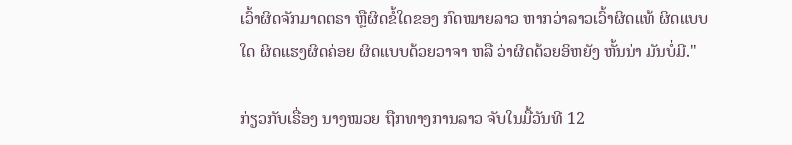ເວົ້າຜິດຈັກມາດຕຣາ ຫຼືຜິດຂໍ້ໃດຂອງ ກົດໝາຍລາວ ຫາກວ່າລາວເວົ້າຜິດແທ້ ຜິດແບບໃດ ຜິດແຮງຜິດຄ່ອຍ ຜິດແບບດ້ວຍວາຈາ ຫລື ວ່າຜິດດ້ວຍອິຫຍັງ ຫັ້ນນ່າ ມັນບໍ່ມີ."

ກ່ຽວກັບເຣື່ອງ ນາງໝວຍ ຖືກທາງການລາວ ຈັບໃນມື້ວັນທີ 12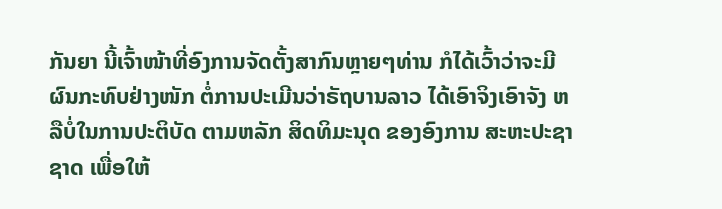ກັນຍາ ນີ້ເຈົ້າໜ້າທີ່ອົງການຈັດຕັ້ງສາກົນຫຼາຍໆທ່ານ ກໍໄດ້ເວົ້າວ່າຈະມີ ຜົນກະທົບຢ່າງໜັກ ຕໍ່ການປະເມີນວ່າຣັຖບານລາວ ໄດ້ເອົາຈິງເອົາຈັງ ຫລືບໍ່ໃນການປະຕິບັດ ຕາມຫລັກ ສິດທິມະນຸດ ຂອງອົງການ ສະຫະປະຊາຊາດ ເພື່ອໃຫ້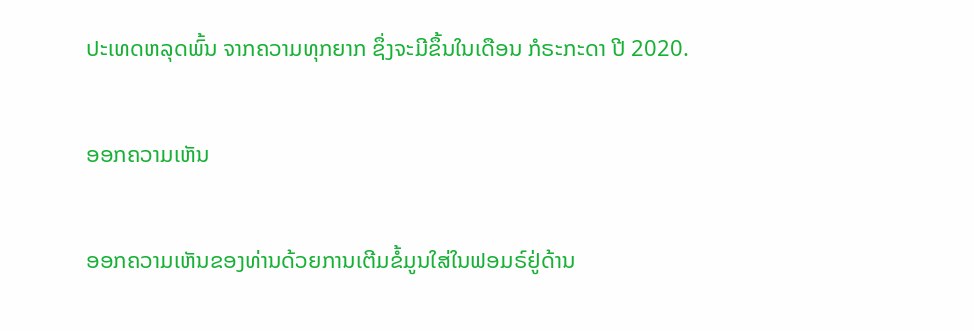ປະເທດຫລຸດພົ້ນ ຈາກຄວາມທຸກຍາກ ຊຶ່ງຈະມີຂຶ້ນໃນເດືອນ ກໍຣະກະດາ ປີ 2020.

ອອກຄວາມເຫັນ

ອອກຄວາມເຫັນຂອງທ່ານດ້ວຍການເຕີມຂໍ້ມູນໃສ່ໃນຟອມຣ໌ຢູ່ດ້ານ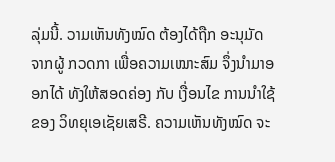ລຸ່ມນີ້. ວາມເຫັນທັງໝົດ ຕ້ອງໄດ້ຖືກ ອະນຸມັດ ຈາກຜູ້ ກວດກາ ເພື່ອຄວາມເໝາະສົມ ຈຶ່ງນໍາມາອອກໄດ້ ທັງໃຫ້ສອດຄ່ອງ ກັບ ເງື່ອນໄຂ ການນຳໃຊ້ ຂອງ ວິທຍຸເອເຊັຍເສຣີ. ຄວາມເຫັນທັງໝົດ ຈະ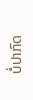ບໍ່ປາກົດ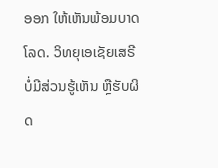ອອກ ໃຫ້ເຫັນພ້ອມບາດໂລດ. ວິທຍຸເອເຊັຍເສຣີ ບໍ່ມີສ່ວນຮູ້ເຫັນ ຫຼືຮັບຜິດ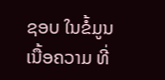ຊອບ ໃນຂໍ້ມູນເນື້ອຄວາມ ທີ່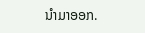ນໍາມາອອກ.